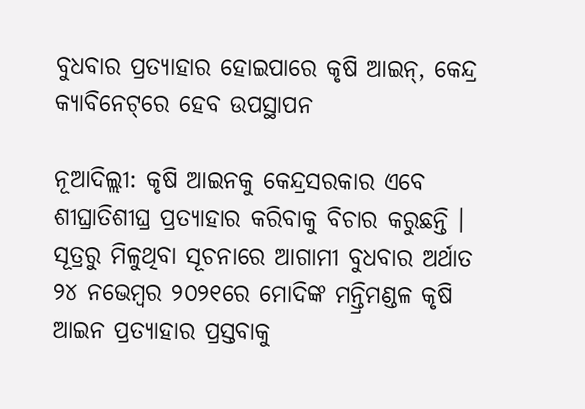ବୁଧବାର ପ୍ରତ୍ୟାହାର ହୋଇପାରେ କୃଷି ଆଇନ୍‌, କେନ୍ଦ୍ର କ୍ୟାବିନେଟ୍‌ରେ ହେବ ଉପସ୍ଥାପନ

ନୂଆଦିଲ୍ଲୀ: କୃଷି ଆଇନକୁ କେନ୍ଦ୍ରସରକାର ଏବେ ଶୀଘ୍ରାତିଶୀଘ୍ର ପ୍ରତ୍ୟାହାର କରିବାକୁ ବିଚାର କରୁଛନ୍ତି । ସୂତ୍ରରୁ ମିଳୁଥିବା ସୂଚନାରେ ଆଗାମୀ ବୁଧବାର ଅର୍ଥାତ ୨୪ ନଭେମ୍ବର ୨୦୨୧ରେ ମୋଦିଙ୍କ ମନ୍ତ୍ରିମଣ୍ଡଳ କୃଷି ଆଇନ ପ୍ରତ୍ୟାହାର ପ୍ରସ୍ତବାକୁ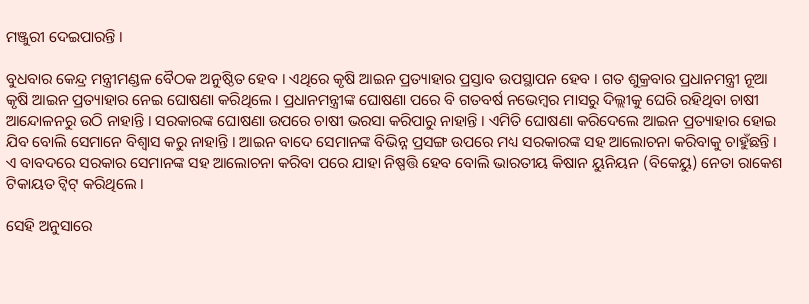ମଞ୍ଜୁରୀ ଦେଇପାରନ୍ତି ।

ବୁଧବାର କେନ୍ଦ୍ର ମନ୍ତ୍ରୀମଣ୍ଡଳ ବୈଠକ ଅନୁଷ୍ଠିତ ହେବ । ଏଥିରେ କୃଷି ଆଇନ ପ୍ରତ୍ୟାହାର ପ୍ରସ୍ତାବ ଉପସ୍ଥାପନ ହେବ । ଗତ ଶୁକ୍ରବାର ପ୍ରଧାନମନ୍ତ୍ରୀ ନୂଆ କୃଷି ଆଇନ ପ୍ରତ୍ୟାହାର ନେଇ ଘୋଷଣା କରିଥିଲେ । ପ୍ରଧାନମନ୍ତ୍ରୀଙ୍କ ଘୋଷଣା ପରେ ବି ଗତବର୍ଷ ନଭେମ୍ବର ମାସରୁ ଦିଲ୍ଲୀକୁ ଘେରି ରହିଥିବା ଚାଷୀ ଆନ୍ଦୋଳନରୁ ଉଠି ନାହାନ୍ତି । ସରକାରଙ୍କ ଘୋଷଣା ଉପରେ ଚାଷୀ ଭରସା କରିପାରୁ ନାହାନ୍ତି । ଏମିତି ଘୋଷଣା କରିଦେଲେ ଆଇନ ପ୍ରତ୍ୟାହାର ହୋଇ ଯିବ ବୋଲି ସେମାନେ ବିଶ୍ୱାସ କରୁ ନାହାନ୍ତି । ଆଇନ ବାଦେ ସେମାନଙ୍କ ବିଭିନ୍ନ ପ୍ରସଙ୍ଗ ଉପରେ ମଧ୍ୟ ସରକାରଙ୍କ ସହ ଆଲୋଚନା କରିବାକୁ ଚାହୁଁଛନ୍ତି । ଏ ବାବଦରେ ସରକାର ସେମାନଙ୍କ ସହ ଆଲୋଚନା କରିବା ପରେ ଯାହା ନିଷ୍ପତ୍ତି ହେବ ବୋଲି ଭାରତୀୟ କିଷାନ ୟୁନିୟନ (ବିକେୟୁ) ନେତା ରାକେଶ ଟିକାୟତ ଟ୍ୱିଟ୍‌ କରିଥିଲେ ।

ସେହି ଅନୁସାରେ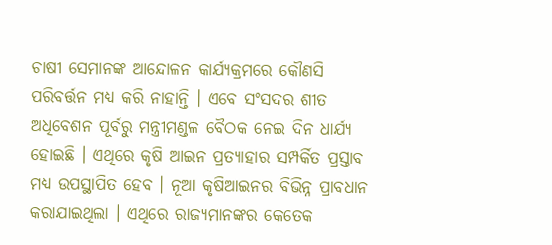ଚାଷୀ ସେମାନଙ୍କ ଆନ୍ଦୋଳନ କାର୍ଯ୍ୟକ୍ରମରେ କୌଣସି ପରିବର୍ତ୍ତନ ମଧ୍ୟ କରି ନାହାନ୍ତି । ଏବେ ସଂସଦର ଶୀତ ଅଧିବେଶନ ପୂର୍ବରୁ ମନ୍ତ୍ରୀମଣ୍ଡଳ ବୈଠକ ନେଇ ଦିନ ଧାର୍ଯ୍ୟ ହୋଇଛି । ଏଥିରେ କୃଷି ଆଇନ ପ୍ରତ୍ୟାହାର ସମ୍ପର୍କିତ ପ୍ରସ୍ତାବ ମଧ୍ୟ ଉପସ୍ଥାପିତ ହେବ । ନୂଆ କୃଷିଆଇନର ବିଭିନ୍ନ ପ୍ରାବଧାନ କରାଯାଇଥିଲା । ଏଥିରେ ରାଜ୍ୟମାନଙ୍କର କେତେକ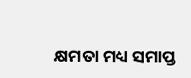କ୍ଷମତା ମଧ୍ୟ ସମାପ୍ତ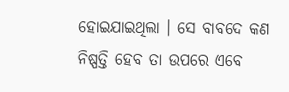ହୋଇଯାଇଥିଲା । ସେ ବାବଦେ କଣ ନିଷ୍ପତ୍ତି ହେବ ତା ଉପରେ ଏବେ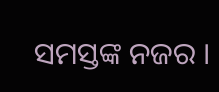ସମସ୍ତଙ୍କ ନଜର ।